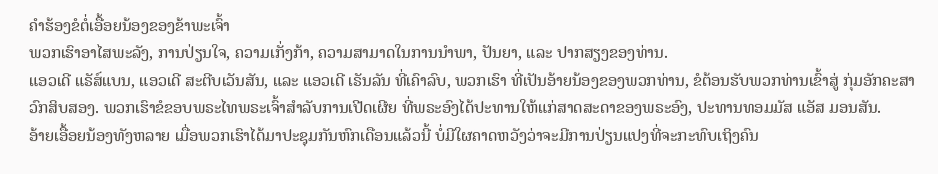ຄຳຮ້ອງຂໍຕໍ່ເອື້ອຍນ້ອງຂອງຂ້າພະເຈົ້າ
ພວກເຮົາອາໄສພະລັງ, ການປ່ຽນໃຈ, ຄວາມເກັ່ງກ້າ, ຄວາມສາມາດໃນການນຳພາ, ປັນຍາ, ແລະ ປາກສຽງຂອງທ່ານ.
ແອວເດີ ແຣັສ໌ແບນ, ແອວເດີ ສະຕີບເວັນສັນ, ແລະ ແອວເດີ ເຣັນລັນ ທີ່ເຄົາລົບ, ພວກເຮົາ ທີ່ເປັນອ້າຍນ້ອງຂອງພວກທ່ານ, ຂໍຕ້ອນຮັບພວກທ່ານເຂົ້າສູ່ ກຸ່ມອັກຄະສາວົກສິບສອງ. ພວກເຮົາຂໍຂອບພຣະໄທພຣະເຈົ້າສຳລັບການເປີດເຜີຍ ທີ່ພຣະອົງໄດ້ປະທານໃຫ້ແກ່ສາດສະດາຂອງພຣະອົງ, ປະທານທອມມັສ ແອັສ ມອນສັນ.
ອ້າຍເອື້ອຍນ້ອງທັງຫລາຍ ເມື່ອພວກເຮົາໄດ້ມາປະຊຸມກັນຫົກເດືອນແລ້ວນີ້ ບໍ່ມີໃຜຄາດຫວັງວ່າຈະມີການປ່ຽນແປງທີ່ຈະກະທົບເຖິງຄົນ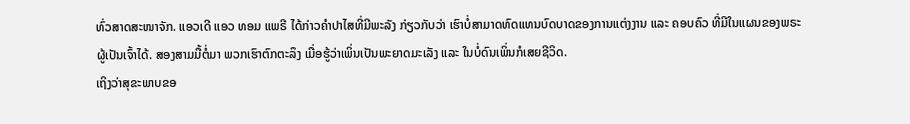ທົ່ວສາດສະໜາຈັກ. ແອວເດີ ແອວ ທອມ ແພຣີ ໄດ້ກ່າວຄຳປາໄສທີ່ມີພະລັງ ກ່ຽວກັບວ່າ ເຮົາບໍ່ສາມາດທົດແທນບົດບາດຂອງການແຕ່ງງານ ແລະ ຄອບຄົວ ທີ່ມີໃນແຜນຂອງພຣະຜູ້ເປັນເຈົ້າໄດ້. ສອງສາມມື້ຕໍ່ມາ ພວກເຮົາຕົກຕະລຶງ ເມື່ອຮູ້ວ່າເພິ່ນເປັນພະຍາດມະເລັງ ແລະ ໃນບໍ່ດົນເພິ່ນກໍເສຍຊີວິດ.
ເຖິງວ່າສຸຂະພາບຂອ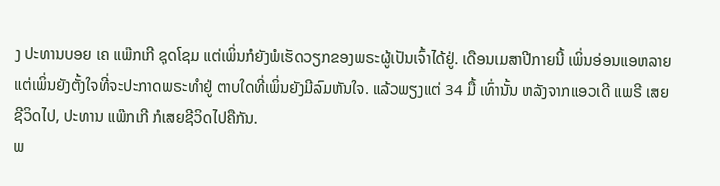ງ ປະທານບອຍ ເຄ ແພ໊ກເກີ ຊຸດໂຊມ ແຕ່ເພິ່ນກໍຍັງພໍເຮັດວຽກຂອງພຣະຜູ້ເປັນເຈົ້າໄດ້ຢູ່. ເດືອນເມສາປີກາຍນີ້ ເພິ່ນອ່ອນແອຫລາຍ ແຕ່ເພິ່ນຍັງຕັ້ງໃຈທີ່ຈະປະກາດພຣະທຳຢູ່ ຕາບໃດທີ່ເພິ່ນຍັງມີລົມຫັນໃຈ. ແລ້ວພຽງແຕ່ 34 ມື້ ເທົ່ານັ້ນ ຫລັງຈາກແອວເດີ ແພຣີ ເສຍຊີວິດໄປ, ປະທານ ແພ໊ກເກີ ກໍເສຍຊີວິດໄປຄືກັນ.
ພ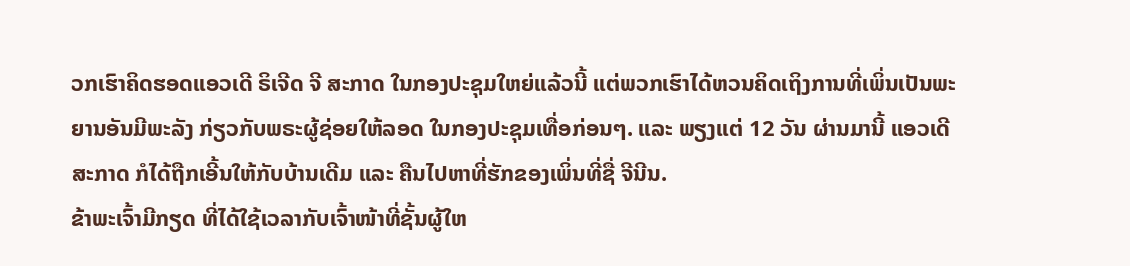ວກເຮົາຄິດຮອດແອວເດີ ຣິເຈີດ ຈີ ສະກາດ ໃນກອງປະຊຸມໃຫຍ່ແລ້ວນີ້ ແຕ່ພວກເຮົາໄດ້ຫວນຄິດເຖິງການທີ່ເພິ່ນເປັນພະຍານອັນມີພະລັງ ກ່ຽວກັບພຣະຜູ້ຊ່ອຍໃຫ້ລອດ ໃນກອງປະຊຸມເທື່ອກ່ອນໆ. ແລະ ພຽງແຕ່ 12 ວັນ ຜ່ານມານີ້ ແອວເດີ ສະກາດ ກໍໄດ້ຖືກເອີ້ນໃຫ້ກັບບ້ານເດີມ ແລະ ຄືນໄປຫາທີ່ຮັກຂອງເພິ່ນທີ່ຊື່ ຈີນີນ.
ຂ້າພະເຈົ້າມີກຽດ ທີ່ໄດ້ໃຊ້ເວລາກັບເຈົ້າໜ້າທີ່ຊັ້ນຜູ້ໃຫ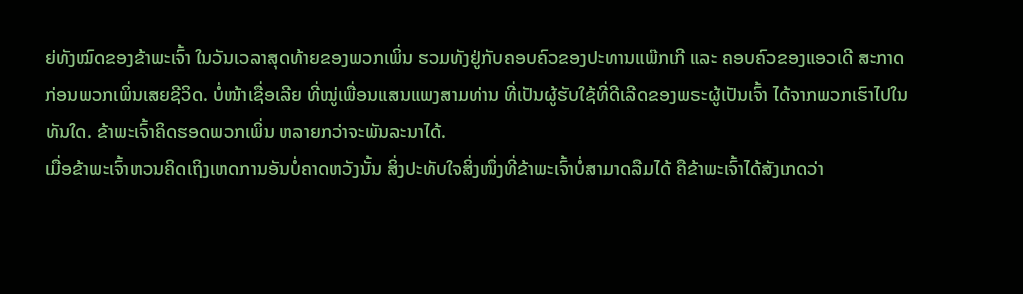ຍ່ທັງໝົດຂອງຂ້າພະເຈົ້າ ໃນວັນເວລາສຸດທ້າຍຂອງພວກເພິ່ນ ຮວມທັງຢູ່ກັບຄອບຄົວຂອງປະທານແພ໊ກເກີ ແລະ ຄອບຄົວຂອງແອວເດີ ສະກາດ ກ່ອນພວກເພິ່ນເສຍຊີວິດ. ບໍ່ໜ້າເຊື່ອເລີຍ ທີ່ໝູ່ເພື່ອນແສນແພງສາມທ່ານ ທີ່ເປັນຜູ້ຮັບໃຊ້ທີ່ດີເລີດຂອງພຣະຜູ້ເປັນເຈົ້າ ໄດ້ຈາກພວກເຮົາໄປໃນທັນໃດ. ຂ້າພະເຈົ້າຄິດຮອດພວກເພິ່ນ ຫລາຍກວ່າຈະພັນລະນາໄດ້.
ເມື່ອຂ້າພະເຈົ້າຫວນຄິດເຖິງເຫດການອັນບໍ່ຄາດຫວັງນັ້ນ ສິ່ງປະທັບໃຈສິ່ງໜຶ່ງທີ່ຂ້າພະເຈົ້າບໍ່ສາມາດລືມໄດ້ ຄືຂ້າພະເຈົ້າໄດ້ສັງເກດວ່າ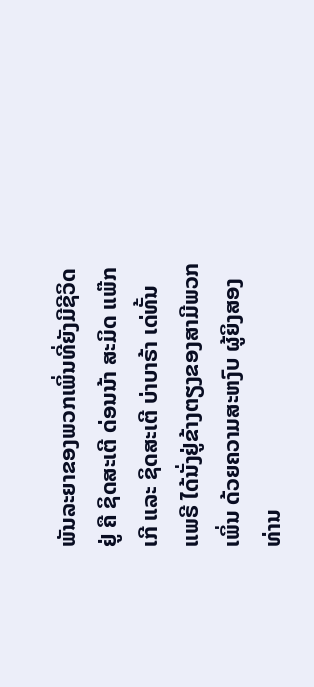ພັນລະຍາຂອງພວກເພິ່ນທີ່ຍັງມີຊີວິດຢູ່ ຄື ຊິດສະເຕີ ດ່ອນນ້າ ສະມິດ ແພ໊ກເກີ ແລະ ຊິດສະເຕີ ບ່າບາຣ້າ ເດ່ທັ້ນ ແພຣີ ໄດ້ນັ່ງຢູ່ຂ້າງຕຽງຂອງສາມີພວກເພິ່ນ ດ້ວຍຄວາມສະຫງົບ ຜູ້ຍິງສອງທ່ານ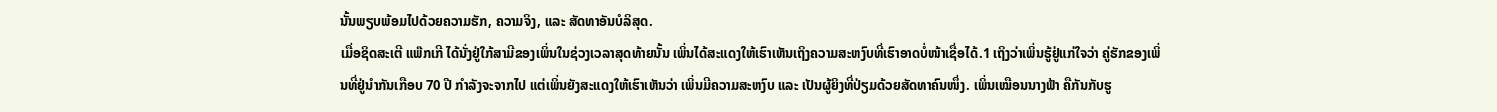ນັ້ນພຽບພ້ອມໄປດ້ວຍຄວາມຮັກ, ຄວາມຈິງ, ແລະ ສັດທາອັນບໍລິສຸດ.
ເມື່ອຊິດສະເຕີ ແພ໊ກເກີ ໄດ້ນັ່ງຢູ່ໃກ້ສາມີຂອງເພິ່ນໃນຊ່ວງເວລາສຸດທ້າຍນັ້ນ ເພິ່ນໄດ້ສະແດງໃຫ້ເຮົາເຫັນເຖິງຄວາມສະຫງົບທີ່ເຮົາອາດບໍ່ໜ້າເຊື່ອໄດ້.1 ເຖິງວ່າເພິ່ນຮູ້ຢູ່ແກ່ໃຈວ່າ ຄູ່ຮັກຂອງເພິ່ນທີ່ຢູ່ນຳກັນເກືອບ 70 ປີ ກຳລັງຈະຈາກໄປ ແຕ່ເພິ່ນຍັງສະແດງໃຫ້ເຮົາເຫັນວ່າ ເພິ່ນມີຄວາມສະຫງົບ ແລະ ເປັນຜູ້ຍິງທີ່ປ່ຽມດ້ວຍສັດທາຄົນໜຶ່ງ. ເພິ່ນເໝືອນນາງຟ້າ ຄືກັນກັບຮູ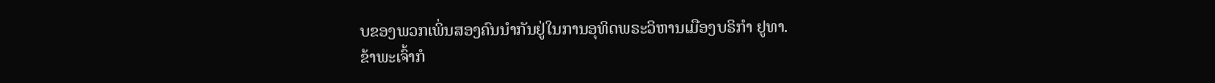ບຂອງພວກເພິ່ນສອງຄົນນຳກັນຢູ່ໃນການອຸທິດພຣະວິຫານເມືອງບຣິກຳ ຢູທາ.
ຂ້າພະເຈົ້າກໍ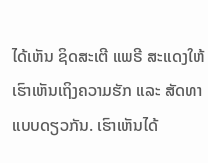ໄດ້ເຫັນ ຊິດສະເຕີ ແພຣີ ສະແດງໃຫ້ເຮົາເຫັນເຖິງຄວາມຮັກ ແລະ ສັດທາແບບດຽວກັນ. ເຮົາເຫັນໄດ້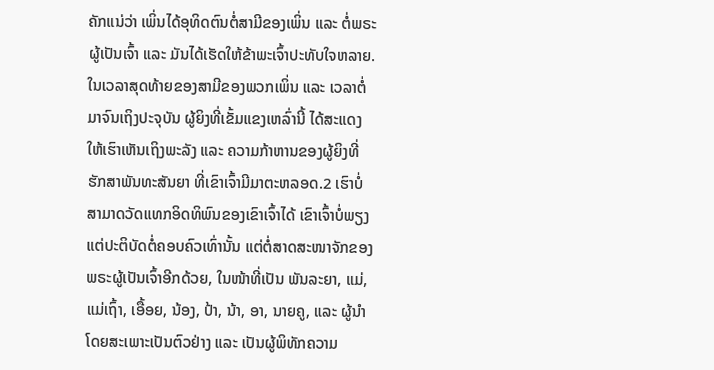ຄັກແນ່ວ່າ ເພິ່ນໄດ້ອຸທິດຕົນຕໍ່ສາມີຂອງເພິ່ນ ແລະ ຕໍ່ພຣະຜູ້ເປັນເຈົ້າ ແລະ ມັນໄດ້ເຮັດໃຫ້ຂ້າພະເຈົ້າປະທັບໃຈຫລາຍ.
ໃນເວລາສຸດທ້າຍຂອງສາມີຂອງພວກເພິ່ນ ແລະ ເວລາຕໍ່ມາຈົນເຖິງປະຈຸບັນ ຜູ້ຍິງທີ່ເຂັ້ມແຂງເຫລົ່ານີ້ ໄດ້ສະແດງໃຫ້ເຮົາເຫັນເຖິງພະລັງ ແລະ ຄວາມກ້າຫານຂອງຜູ້ຍິງທີ່ຮັກສາພັນທະສັນຍາ ທີ່ເຂົາເຈົ້າມີມາຕະຫລອດ.2 ເຮົາບໍ່ສາມາດວັດແທກອິດທິພົນຂອງເຂົາເຈົ້າໄດ້ ເຂົາເຈົ້າບໍ່ພຽງແຕ່ປະຕິບັດຕໍ່ຄອບຄົວເທົ່ານັ້ນ ແຕ່ຕໍ່ສາດສະໜາຈັກຂອງພຣະຜູ້ເປັນເຈົ້າອີກດ້ວຍ, ໃນໜ້າທີ່ເປັນ ພັນລະຍາ, ແມ່, ແມ່ເຖົ້າ, ເອື້ອຍ, ນ້ອງ, ປ້າ, ນ້າ, ອາ, ນາຍຄູ, ແລະ ຜູ້ນຳ ໂດຍສະເພາະເປັນຕົວຢ່າງ ແລະ ເປັນຜູ້ພິທັກຄວາມ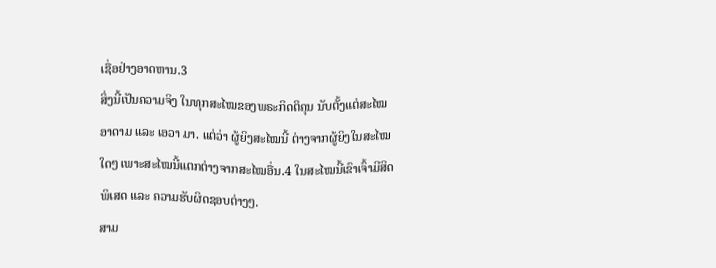ເຊື່ອຢ່າງອາດຫານ.3
ສິ່ງນີ້ເປັນຄວາມຈິງ ໃນທຸກສະໄໝຂອງພຣະກິດຕິຄຸນ ນັບຕັ້ງແຕ່ສະໄໝອາດາມ ແລະ ເອວາ ມາ. ແຕ່ວ່າ ຜູ້ຍິງສະໄໝນີ້ ຕ່າງຈາກຜູ້ຍິງໃນສະໄໝໃດໆ ເພາະສະໄໝນີ້ແຕກຕ່າງຈາກສະໄໝອື່ນ.4 ໃນສະໄໝນີ້ເຂົາເຈົ້າມີສິດພິເສດ ແລະ ຄວາມຮັບຜິດຊອບຕ່າງໆ.
ສາມ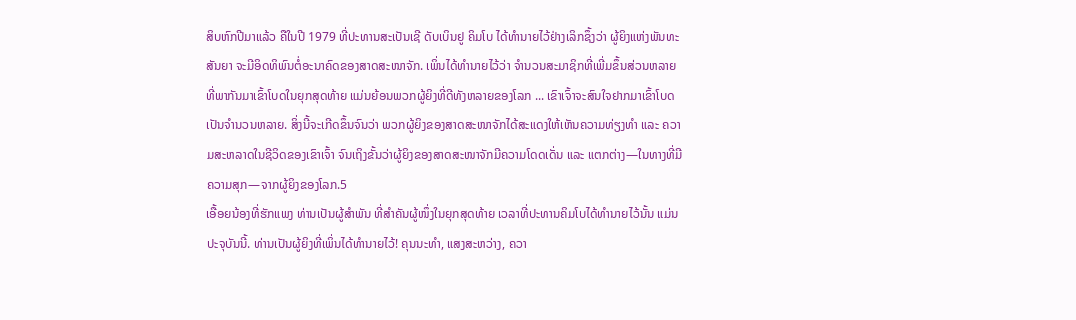ສິບຫົກປີມາແລ້ວ ຄືໃນປີ 1979 ທີ່ປະທານສະເປັນເຊີ ດັບເບິນຢູ ຄິມໂບ ໄດ້ທຳນາຍໄວ້ຢ່າງເລິກຊຶ້ງວ່າ ຜູ້ຍິງແຫ່ງພັນທະສັນຍາ ຈະມີອິດທິພົນຕໍ່ອະນາຄົດຂອງສາດສະໜາຈັກ. ເພິ່ນໄດ້ທຳນາຍໄວ້ວ່າ ຈຳນວນສະມາຊິກທີ່ເພີ່ມຂຶ້ນສ່ວນຫລາຍ ທີ່ພາກັນມາເຂົ້າໂບດໃນຍຸກສຸດທ້າຍ ແມ່ນຍ້ອນພວກຜູ້ຍິງທີ່ດີທັງຫລາຍຂອງໂລກ ... ເຂົາເຈົ້າຈະສົນໃຈຢາກມາເຂົ້າໂບດເປັນຈຳນວນຫລາຍ. ສິ່ງນີ້ຈະເກີດຂຶ້ນຈົນວ່າ ພວກຜູ້ຍິງຂອງສາດສະໜາຈັກໄດ້ສະແດງໃຫ້ເຫັນຄວາມທ່ຽງທຳ ແລະ ຄວາມສະຫລາດໃນຊີວິດຂອງເຂົາເຈົ້າ ຈົນເຖິງຂັ້ນວ່າຜູ້ຍິງຂອງສາດສະໜາຈັກມີຄວາມໂດດເດັ່ນ ແລະ ແຕກຕ່າງ—ໃນທາງທີ່ມີຄວາມສຸກ—ຈາກຜູ້ຍິງຂອງໂລກ.5
ເອື້ອຍນ້ອງທີ່ຮັກແພງ ທ່ານເປັນຜູ້ສຳພັນ ທີ່ສຳຄັນຜູ້ໜຶ່ງໃນຍຸກສຸດທ້າຍ ເວລາທີ່ປະທານຄິມໂບໄດ້ທຳນາຍໄວ້ນັ້ນ ແມ່ນປະຈຸບັນນີ້. ທ່ານເປັນຜູ້ຍິງທີ່ເພິ່ນໄດ້ທຳນາຍໄວ້! ຄຸນນະທຳ, ແສງສະຫວ່າງ, ຄວາ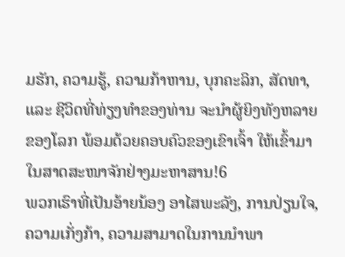ມຮັກ, ຄວາມຮູ້, ຄວາມກ້າຫານ, ບຸກຄະລິກ, ສັດທາ, ແລະ ຊີວິດທີ່ທ່ຽງທຳຂອງທ່ານ ຈະນຳຜູ້ຍິງທັງຫລາຍຂອງໂລກ ພ້ອມດ້ວຍຄອບຄົວຂອງເຂົາເຈົ້າ ໃຫ້ເຂົ້າມາໃນສາດສະໜາຈັກຢ່າງມະຫາສານ!6
ພວກເຮົາທີ່ເປັນອ້າຍນ້ອງ ອາໄສພະລັງ, ການປ່ຽນໃຈ, ຄວາມເກັ່ງກ້າ, ຄວາມສາມາດໃນການນຳພາ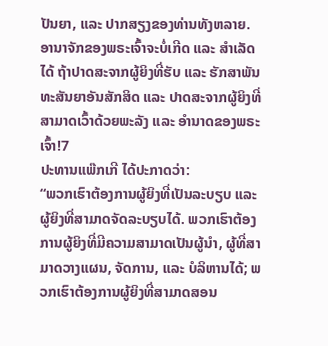ປັນຍາ, ແລະ ປາກສຽງຂອງທ່ານທັງຫລາຍ. ອານາຈັກຂອງພຣະເຈົ້າຈະບໍ່ເກີດ ແລະ ສຳເລັດໄດ້ ຖ້າປາດສະຈາກຜູ້ຍິງທີ່ຮັບ ແລະ ຮັກສາພັນທະສັນຍາອັນສັກສິດ ແລະ ປາດສະຈາກຜູ້ຍິງທີ່ສາມາດເວົ້າດ້ວຍພະລັງ ແລະ ອຳນາດຂອງພຣະເຈົ້າ!7
ປະທານແພ໊ກເກີ ໄດ້ປະກາດວ່າ:
“ພວກເຮົາຕ້ອງການຜູ້ຍິງທີ່ເປັນລະບຽບ ແລະ ຜູ້ຍິງທີ່ສາມາດຈັດລະບຽບໄດ້. ພວກເຮົາຕ້ອງການຜູ້ຍິງທີ່ມີຄວາມສາມາດເປັນຜູ້ນຳ, ຜູ້ທີ່ສາມາດວາງແຜນ, ຈັດການ, ແລະ ບໍລິຫານໄດ້; ພວກເຮົາຕ້ອງການຜູ້ຍິງທີ່ສາມາດສອນ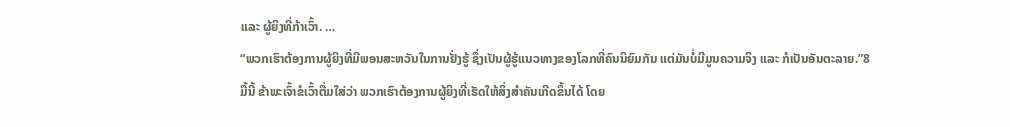ແລະ ຜູ້ຍິງທີ່ກ້າເວົ້າ. …
“ພວກເຮົາຕ້ອງການຜູ້ຍິງທີ່ມີພອນສະຫວັນໃນການຢັ່ງຮູ້ ຊຶ່ງເປັນຜູ້ຮູ້ແນວທາງຂອງໂລກທີ່ຄົນນິຍົມກັນ ແຕ່ມັນບໍ່ມີມູນຄວາມຈິງ ແລະ ກໍເປັນອັນຕະລາຍ.”8
ມື້ນີ້ ຂ້າພະເຈົ້າຂໍເວົ້າຕື່ມໃສ່ວ່າ ພວກເຮົາຕ້ອງການຜູ້ຍິງທີ່ເຮັດໃຫ້ສິ່ງສຳຄັນເກີດຂຶ້ນໄດ້ ໂດຍ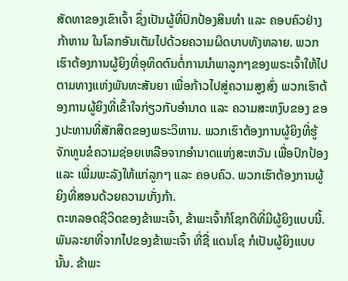ສັດທາຂອງເຂົາເຈົ້າ ຊຶ່ງເປັນຜູ້ທີ່ປົກປ້ອງສິນທຳ ແລະ ຄອບຄົວຢ່າງກ້າຫານ ໃນໂລກອັນເຕັມໄປດ້ວຍຄວາມຜິດບາບທັງຫລາຍ. ພວກເຮົາຕ້ອງການຜູ້ຍິງທີ່ອຸທິດຕົນຕໍ່ການນຳພາລູກໆຂອງພຣະເຈົ້າໃຫ້ໄປຕາມທາງແຫ່ງພັນທະສັນຍາ ເພື່ອກ້າວໄປສູ່ຄວາມສູງສົ່ງ ພວກເຮົາຕ້ອງການຜູ້ຍິງທີ່ເຂົ້າໃຈກ່ຽວກັບອຳນາດ ແລະ ຄວາມສະຫງົບຂອງ ຂອງປະທານທີ່ສັກສິດຂອງພຣະວິຫານ. ພວກເຮົາຕ້ອງການຜູ້ຍິງທີ່ຮູ້ຈັກທູນຂໍຄວາມຊ່ອຍເຫລືອຈາກອຳນາດແຫ່ງສະຫວັນ ເພື່ອປົກປ້ອງ ແລະ ເພີ່ມພະລັງໃຫ້ແກ່ລູກໆ ແລະ ຄອບຄົວ. ພວກເຮົາຕ້ອງການຜູ້ຍິງທີ່ສອນດ້ວຍຄວາມເກັ່ງກ້າ.
ຕະຫລອດຊີວິດຂອງຂ້າພະເຈົ້າ, ຂ້າພະເຈົ້າກໍໂຊກດີທີ່ມີຜູ້ຍິງແບບນີ້. ພັນລະຍາທີ່ຈາກໄປຂອງຂ້າພະເຈົ້າ ທີ່ຊື່ ແດນໂຊ ກໍເປັນຜູ້ຍິງແບບນັ້ນ. ຂ້າພະ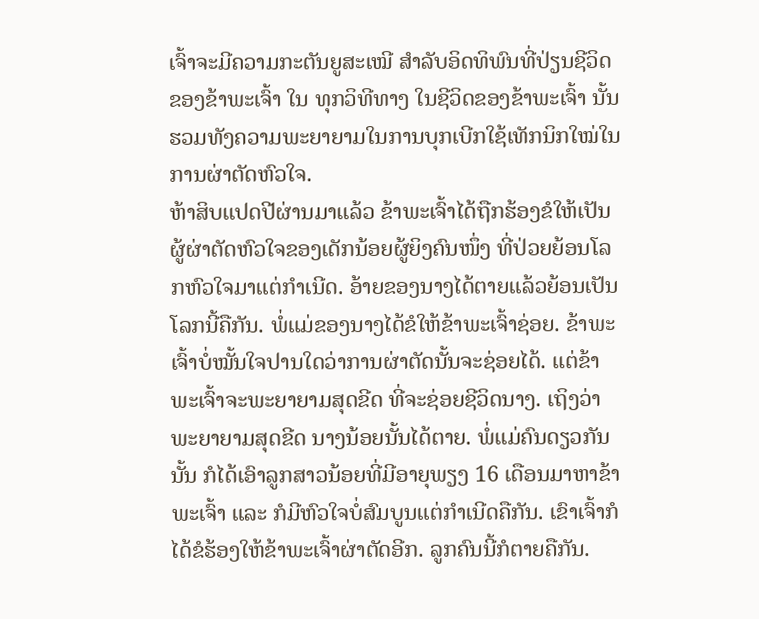ເຈົ້າຈະມີຄວາມກະຕັນຍູສະເໝີ ສຳລັບອິດທິພົນທີ່ປ່ຽນຊີວິດຂອງຂ້າພະເຈົ້າ ໃນ ທຸກວິທີທາງ ໃນຊີວິດຂອງຂ້າພະເຈົ້າ ນັ້ນຮວມທັງຄວາມພະຍາຍາມໃນການບຸກເບີກໃຊ້ເທັກນິກໃໝ່ໃນການຜ່າຕັດຫົວໃຈ.
ຫ້າສິບແປດປີຜ່ານມາແລ້ວ ຂ້າພະເຈົ້າໄດ້ຖືກຮ້ອງຂໍໃຫ້ເປັນຜູ້ຜ່າຕັດຫົວໃຈຂອງເດັກນ້ອຍຜູ້ຍິງຄົນໜຶ່ງ ທີ່ປ່ວຍຍ້ອນໂລກຫົວໃຈມາແຕ່ກຳເນີດ. ອ້າຍຂອງນາງໄດ້ຕາຍແລ້ວຍ້ອນເປັນໂລກນີ້ຄືກັນ. ພໍ່ແມ່ຂອງນາງໄດ້ຂໍໃຫ້ຂ້າພະເຈົ້າຊ່ອຍ. ຂ້າພະເຈົ້າບໍ່ໝັ້ນໃຈປານໃດວ່າການຜ່າຕັດນັ້ນຈະຊ່ອຍໄດ້. ແຕ່ຂ້າພະເຈົ້າຈະພະຍາຍາມສຸດຂີດ ທີ່ຈະຊ່ອຍຊີວິດນາງ. ເຖິງວ່າພະຍາຍາມສຸດຂີດ ນາງນ້ອຍນັ້ນໄດ້ຕາຍ. ພໍ່ແມ່ຄົນດຽວກັນນັ້ນ ກໍໄດ້ເອົາລູກສາວນ້ອຍທີ່ມີອາຍຸພຽງ 16 ເດືອນມາຫາຂ້າພະເຈົ້າ ແລະ ກໍມີຫົວໃຈບໍ່ສົມບູນແຕ່ກຳເນີດຄືກັນ. ເຂົາເຈົ້າກໍໄດ້ຂໍຮ້ອງໃຫ້ຂ້າພະເຈົ້າຜ່າຕັດອີກ. ລູກຄົນນີ້ກໍຕາຍຄືກັນ.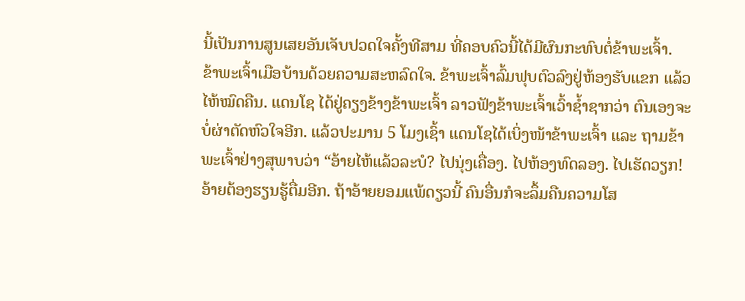ນີ້ເປັນການສູນເສຍອັນເຈັບປວດໃຈຄັ້ງທີສາມ ທີ່ຄອບຄົວນີ້ໄດ້ມີຜົນກະທົບຕໍ່ຂ້າພະເຈົ້າ.
ຂ້າພະເຈົ້າເມືອບ້ານດ້ວຍຄວາມສະຫລົດໃຈ. ຂ້າພະເຈົ້າລົ້ມຟຸບຕົວລົງຢູ່ຫ້ອງຮັບແຂກ ແລ້ວໄຫ້ໝົດຄືນ. ແດນໂຊ ໄດ້ຢູ່ຄຽງຂ້າງຂ້າພະເຈົ້າ ລາວຟັງຂ້າພະເຈົ້າເວົ້າຊ້ຳຊາກວ່າ ຕົນເອງຈະບໍ່ຜ່າຕັດຫົວໃຈອີກ. ແລ້ວປະມານ 5 ໂມງເຊົ້າ ແດນໂຊໄດ້ເບິ່ງໜ້າຂ້າພະເຈົ້າ ແລະ ຖາມຂ້າພະເຈົ້າຢ່າງສຸພາບວ່າ “ອ້າຍໄຫ້ແລ້ວລະບໍ? ໄປນຸ່ງເຄື່ອງ. ໄປຫ້ອງທົດລອງ. ໄປເຮັດວຽກ! ອ້າຍຕ້ອງຮຽນຮູ້ຕື່ມອີກ. ຖ້າອ້າຍຍອມແພ້ດຽວນີ້ ຄົນອື່ນກໍຈະລຶ້ມຄືນຄວາມໂສ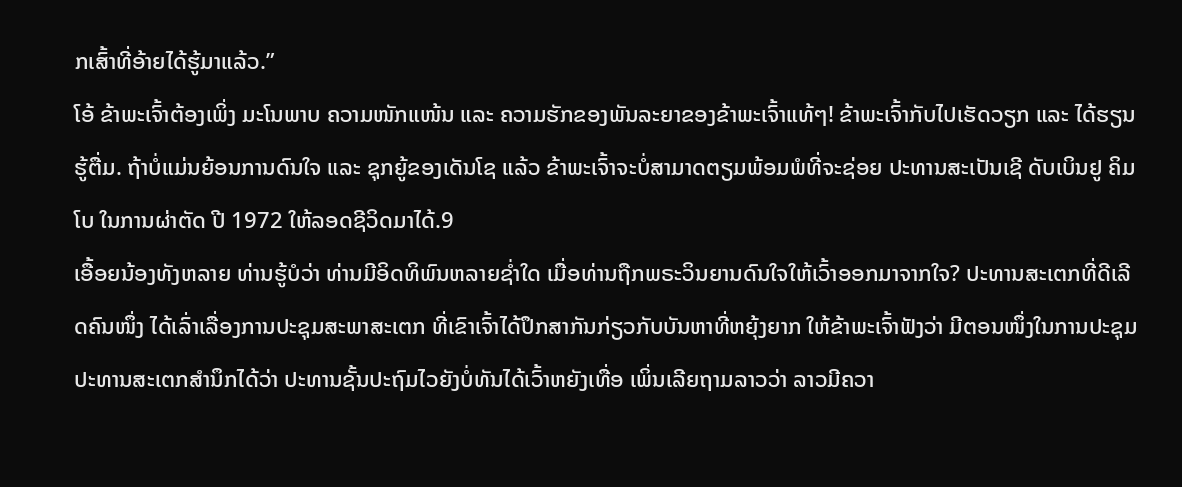ກເສົ້າທີ່ອ້າຍໄດ້ຮູ້ມາແລ້ວ.”
ໂອ້ ຂ້າພະເຈົ້າຕ້ອງເພິ່ງ ມະໂນພາບ ຄວາມໜັກແໜ້ນ ແລະ ຄວາມຮັກຂອງພັນລະຍາຂອງຂ້າພະເຈົ້າແທ້ໆ! ຂ້າພະເຈົ້າກັບໄປເຮັດວຽກ ແລະ ໄດ້ຮຽນຮູ້ຕື່ມ. ຖ້າບໍ່ແມ່ນຍ້ອນການດົນໃຈ ແລະ ຊຸກຍູ້ຂອງເດັນໂຊ ແລ້ວ ຂ້າພະເຈົ້າຈະບໍ່ສາມາດຕຽມພ້ອມພໍທີ່ຈະຊ່ອຍ ປະທານສະເປັນເຊີ ດັບເບິນຢູ ຄິມໂບ ໃນການຜ່າຕັດ ປີ 1972 ໃຫ້ລອດຊີວິດມາໄດ້.9
ເອື້ອຍນ້ອງທັງຫລາຍ ທ່ານຮູ້ບໍວ່າ ທ່ານມີອິດທິພົນຫລາຍຊ່ຳໃດ ເມື່ອທ່ານຖືກພຣະວິນຍານດົນໃຈໃຫ້ເວົ້າອອກມາຈາກໃຈ? ປະທານສະເຕກທີ່ດີເລີດຄົນໜຶ່ງ ໄດ້ເລົ່າເລື່ອງການປະຊຸມສະພາສະເຕກ ທີ່ເຂົາເຈົ້າໄດ້ປຶກສາກັນກ່ຽວກັບບັນຫາທີ່ຫຍຸ້ງຍາກ ໃຫ້ຂ້າພະເຈົ້າຟັງວ່າ ມີຕອນໜຶ່ງໃນການປະຊຸມ ປະທານສະເຕກສຳນຶກໄດ້ວ່າ ປະທານຊັ້ນປະຖົມໄວຍັງບໍ່ທັນໄດ້ເວົ້າຫຍັງເທື່ອ ເພິ່ນເລີຍຖາມລາວວ່າ ລາວມີຄວາ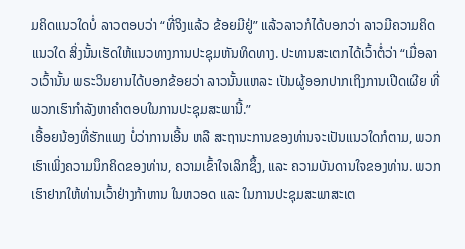ມຄິດແນວໃດບໍ່ ລາວຕອບວ່າ “ທີ່ຈິງແລ້ວ ຂ້ອຍມີຢູ່” ແລ້ວລາວກໍໄດ້ບອກວ່າ ລາວມີຄວາມຄິດແນວໃດ ສິ່ງນັ້ນເຮັດໃຫ້ແນວທາງການປະຊຸມຫັນທິດທາງ. ປະທານສະເຕກໄດ້ເວົ້າຕໍ່ວ່າ “ເມື່ອລາວເວົ້ານັ້ນ ພຣະວິນຍານໄດ້ບອກຂ້ອຍວ່າ ລາວນັ້ນແຫລະ ເປັນຜູ້ອອກປາກເຖິງການເປີດເຜີຍ ທີ່ພວກເຮົາກຳລັງຫາຄຳຕອບໃນການປະຊຸມສະພານີ້.”
ເອື້ອຍນ້ອງທີ່ຮັກແພງ ບໍ່ວ່າການເອີ້ນ ຫລື ສະຖານະການຂອງທ່ານຈະເປັນແນວໃດກໍຕາມ, ພວກເຮົາເພິ່ງຄວາມນຶກຄິດຂອງທ່ານ, ຄວາມເຂົ້າໃຈເລິກຊຶ້ງ, ແລະ ຄວາມບັນດານໃຈຂອງທ່ານ. ພວກເຮົາຢາກໃຫ້ທ່ານເວົ້າຢ່າງກ້າຫານ ໃນຫວອດ ແລະ ໃນການປະຊຸມສະພາສະເຕ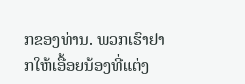ກຂອງທ່ານ. ພວກເຮົາຢາກໃຫ້ເອື້ອຍນ້ອງທີ່ແຕ່ງ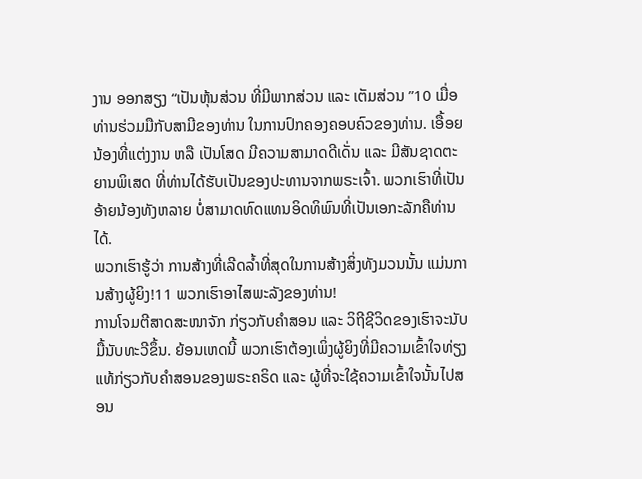ງານ ອອກສຽງ “ເປັນຫຸ້ນສ່ວນ ທີ່ມີພາກສ່ວນ ແລະ ເຕັມສ່ວນ ”10 ເມື່ອທ່ານຮ່ວມມືກັບສາມີຂອງທ່ານ ໃນການປົກຄອງຄອບຄົວຂອງທ່ານ. ເອື້ອຍນ້ອງທີ່ແຕ່ງງານ ຫລື ເປັນໂສດ ມີຄວາມສາມາດດີເດັ່ນ ແລະ ມີສັນຊາດຕະຍານພິເສດ ທີ່ທ່ານໄດ້ຮັບເປັນຂອງປະທານຈາກພຣະເຈົ້າ. ພວກເຮົາທີ່ເປັນອ້າຍນ້ອງທັງຫລາຍ ບໍ່ສາມາດທົດແທນອິດທິພົນທີ່ເປັນເອກະລັກຄືທ່ານໄດ້.
ພວກເຮົາຮູ້ວ່າ ການສ້າງທີ່ເລີດລ້ຳທີ່ສຸດໃນການສ້າງສິ່ງທັງມວນນັ້ນ ແມ່ນການສ້າງຜູ້ຍິງ!11 ພວກເຮົາອາໄສພະລັງຂອງທ່ານ!
ການໂຈມຕີສາດສະໜາຈັກ ກ່ຽວກັບຄຳສອນ ແລະ ວິຖີຊີວິດຂອງເຮົາຈະນັບມື້ນັບທະວີຂຶ້ນ. ຍ້ອນເຫດນີ້ ພວກເຮົາຕ້ອງເພິ່ງຜູ້ຍິງທີ່ມີຄວາມເຂົ້າໃຈທ່ຽງແທ້ກ່ຽວກັບຄຳສອນຂອງພຣະຄຣິດ ແລະ ຜູ້ທີ່ຈະໃຊ້ຄວາມເຂົ້າໃຈນັ້ນໄປສອນ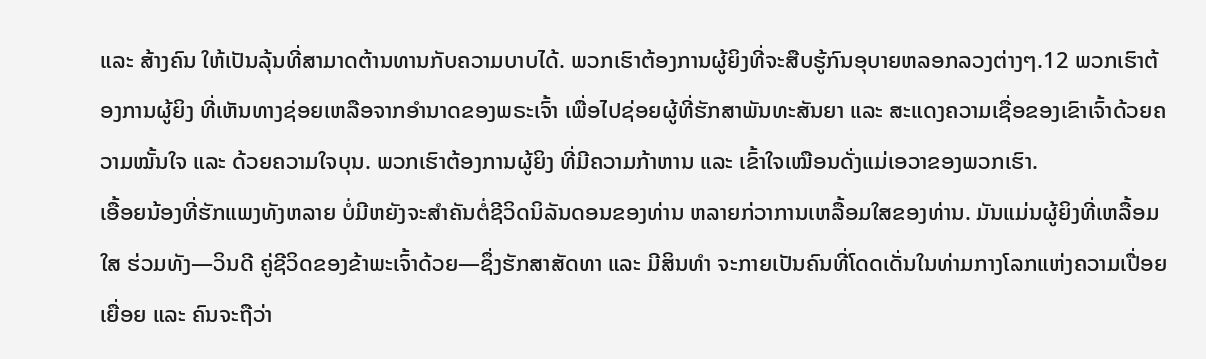ແລະ ສ້າງຄົນ ໃຫ້ເປັນລຸ້ນທີ່ສາມາດຕ້ານທານກັບຄວາມບາບໄດ້. ພວກເຮົາຕ້ອງການຜູ້ຍິງທີ່ຈະສືບຮູ້ກົນອຸບາຍຫລອກລວງຕ່າງໆ.12 ພວກເຮົາຕ້ອງການຜູ້ຍິງ ທີ່ເຫັນທາງຊ່ອຍເຫລືອຈາກອຳນາດຂອງພຣະເຈົ້າ ເພື່ອໄປຊ່ອຍຜູ້ທີ່ຮັກສາພັນທະສັນຍາ ແລະ ສະແດງຄວາມເຊື່ອຂອງເຂົາເຈົ້າດ້ວຍຄວາມໝັ້ນໃຈ ແລະ ດ້ວຍຄວາມໃຈບຸນ. ພວກເຮົາຕ້ອງການຜູ້ຍິງ ທີ່ມີຄວາມກ້າຫານ ແລະ ເຂົ້າໃຈເໝືອນດັ່ງແມ່ເອວາຂອງພວກເຮົາ.
ເອື້ອຍນ້ອງທີ່ຮັກແພງທັງຫລາຍ ບໍ່ມີຫຍັງຈະສຳຄັນຕໍ່ຊີວິດນິລັນດອນຂອງທ່ານ ຫລາຍກ່ວາການເຫລື້ອມໃສຂອງທ່ານ. ມັນແມ່ນຜູ້ຍິງທີ່ເຫລື້ອມໃສ ຮ່ວມທັງ—ວິນດີ ຄູ່ຊີວິດຂອງຂ້າພະເຈົ້າດ້ວຍ—ຊຶ່ງຮັກສາສັດທາ ແລະ ມີສິນທຳ ຈະກາຍເປັນຄົນທີ່ໂດດເດັ່ນໃນທ່າມກາງໂລກແຫ່ງຄວາມເປື່ອຍເຍື່ອຍ ແລະ ຄົນຈະຖືວ່າ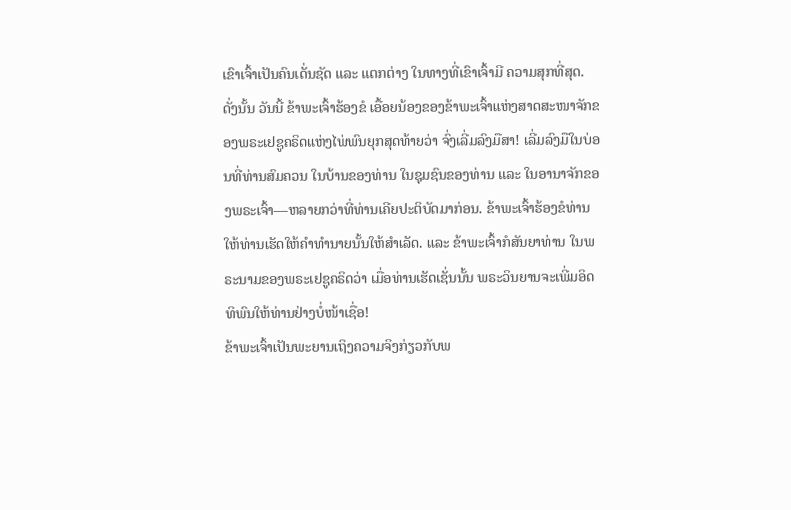ເຂົາເຈົ້າເປັນຄົນເດັ່ນຊັດ ແລະ ແຕກຕ່າງ ໃນທາງທີ່ເຂົາເຈົ້າມີ ຄວາມສຸກທີ່ສຸດ.
ດັ່ງນັ້ນ ວັນນີ້ ຂ້າພະເຈົ້າຮ້ອງຂໍ ເອື້ອຍນ້ອງຂອງຂ້າພະເຈົ້າແຫ່ງສາດສະໜາຈັກຂອງພຣະເຢຊູຄຣິດແຫ່ງໄພ່ພົນຍຸກສຸດທ້າຍວ່າ ຈົ່ງເລີ່ມລົງມືສາ! ເລີ່ມລົງມືໃນບ່ອນທີ່ທ່ານສົມຄວນ ໃນບ້ານຂອງທ່ານ ໃນຊຸມຊົນຂອງທ່ານ ແລະ ໃນອານາຈັກຂອງພຣະເຈົ້າ—ຫລາຍກວ່າທີ່ທ່ານເຄີຍປະຕິບັດມາກ່ອນ. ຂ້າພະເຈົ້າຮ້ອງຂໍທ່ານ ໃຫ້ທ່ານເຮັດໃຫ້ຄຳທຳນາຍນັ້ນໃຫ້ສຳເລັດ. ແລະ ຂ້າພະເຈົ້າກໍສັນຍາທ່ານ ໃນພຣະນາມຂອງພຣະເຢຊູຄຣິດວ່າ ເມື່ອທ່ານເຮັດເຊັ່ນນັ້ນ ພຣະວິນຍານຈະເພີ່ມອິດທິພົນໃຫ້ທ່ານຢ່າງບໍ່ໜ້າເຊື່ອ!
ຂ້າພະເຈົ້າເປັນພະຍານເຖິງຄວາມຈິງກ່ຽວກັບພ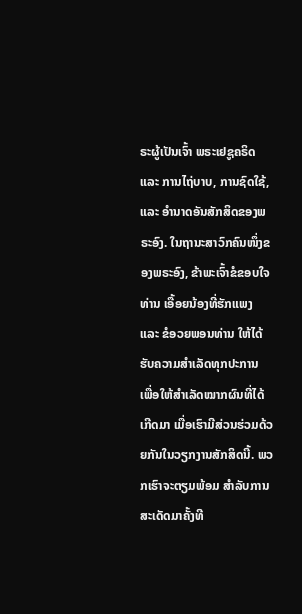ຣະຜູ້ເປັນເຈົ້າ ພຣະເຢຊູຄຣິດ ແລະ ການໄຖ່ບາບ, ການຊົດໃຊ້, ແລະ ອຳນາດອັນສັກສິດຂອງພຣະອົງ. ໃນຖານະສາວົກຄົນໜຶ່ງຂອງພຣະອົງ, ຂ້າພະເຈົ້າຂໍຂອບໃຈທ່ານ ເອື້ອຍນ້ອງທີ່ຮັກແພງ ແລະ ຂໍອວຍພອນທ່ານ ໃຫ້ໄດ້ຮັບຄວາມສຳເລັດທຸກປະການ ເພື່ອໃຫ້ສຳເລັດໝາກຜົນທີ່ໄດ້ເກີດມາ ເມື່ອເຮົາມີສ່ວນຮ່ວມດ້ວຍກັນໃນວຽກງານສັກສິດນີ້. ພວກເຮົາຈະຕຽມພ້ອມ ສຳລັບການສະເດັດມາຄັ້ງທີ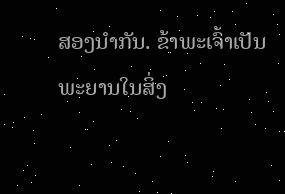ສອງນຳກັນ. ຂ້າພະເຈົ້າເປັນພະຍານໃນສິ່ງ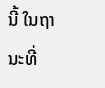ນີ້ ໃນຖານະທີ່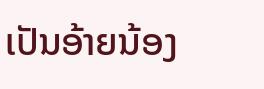ເປັນອ້າຍນ້ອງ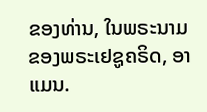ຂອງທ່ານ, ໃນພຣະນາມຂອງພຣະເຢຊູຄຣິດ, ອາແມນ.